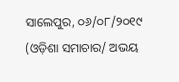ସାଲେପୁର, ୦୬/୦୮/୨୦୧୯ (ଓଡ଼ିଶା ସମାଚାର/ ଅଭୟ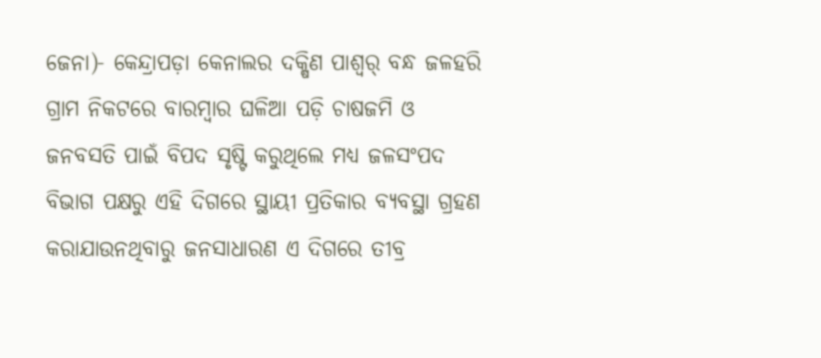ଜେନା)- କେନ୍ଦ୍ରାପଡ଼ା କେନାଲର ଦକ୍ଷିଣ ପାଶ୍ୱର୍ ବନ୍ଧ ଜଳହରି ଗ୍ରାମ ନିକଟରେ ବାରମ୍ବାର ଘଳିଆ ପଡ଼ି ଚାଷଜମି ଓ ଜନବସତି ପାଇଁ ବିପଦ ସୃଷ୍ଟି କରୁଥିଲେ ମଧ୍ୟ ଜଳସଂପଦ ବିଭାଗ ପକ୍ଷରୁ ଏହି ଦିଗରେ ସ୍ଥାୟୀ ପ୍ରତିକାର ବ୍ୟବସ୍ଥା ଗ୍ରହଣ କରାଯାଉନଥିବାରୁ ଜନସାଧାରଣ ଏ ଦିଗରେ ତୀବ୍ର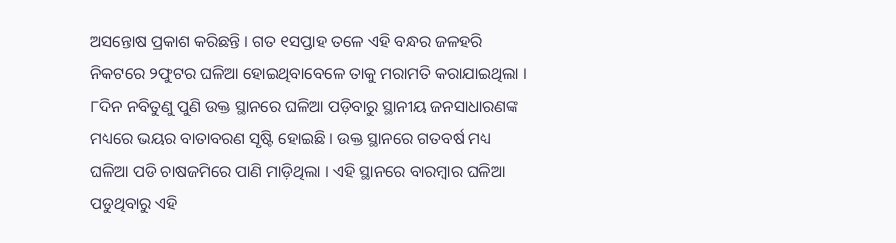ଅସନ୍ତୋଷ ପ୍ରକାଶ କରିଛନ୍ତି । ଗତ ୧ସପ୍ତାହ ତଳେ ଏହି ବନ୍ଧର ଜଳହରି ନିକଟରେ ୨ଫୁଟର ଘଳିଆ ହୋଇଥିବାବେଳେ ତାକୁ ମରାମତି କରାଯାଇଥିଲା । ୮ଦିନ ନବିତୁଣୁ ପୁଣି ଉକ୍ତ ସ୍ଥାନରେ ଘଳିଆ ପଡ଼ିବାରୁ ସ୍ଥାନୀୟ ଜନସାଧାରଣଙ୍କ ମଧ୍ୟରେ ଭୟର ବାତାବରଣ ସୃଷ୍ଟି ହୋଇଛି । ଉକ୍ତ ସ୍ଥାନରେ ଗତବର୍ଷ ମଧ୍ୟ ଘଳିଆ ପଡି ଚାଷଜମିରେ ପାଣି ମାଡ଼ିଥିଲା । ଏହି ସ୍ଥାନରେ ବାରମ୍ବାର ଘଳିଆ ପଡୁଥିବାରୁ ଏହି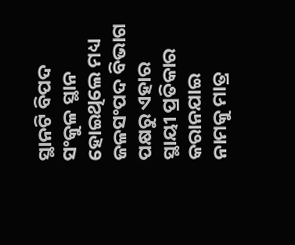ସ୍ଥାନଟି ବିପଦ ସଂକୁଳ ସ୍ଥାନ ହୋଇଥିଲେ ମଧ୍ୟ ଜଳସଂପଦ ବିଭାଗ ପକ୍ଷରୁ ଏହାର ସ୍ଥାୟୀ ପ୍ରତିକାର କରାନଯାଇ ନାମକୁ ମାତ୍ର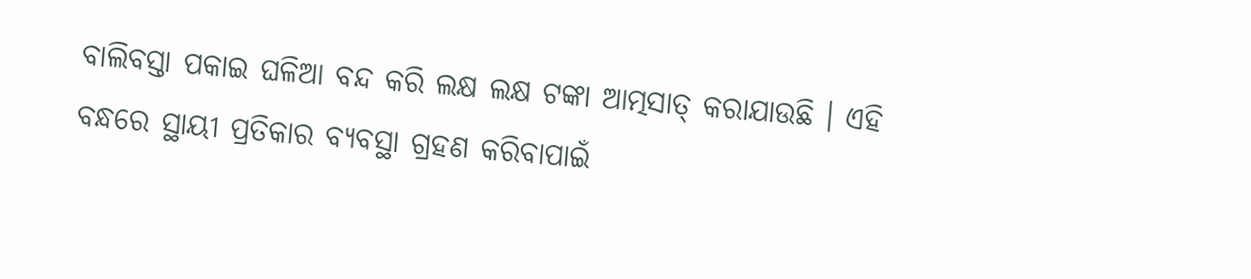ବାଲିବସ୍ତା ପକାଇ ଘଳିଆ ବନ୍ଦ କରି ଲକ୍ଷ ଲକ୍ଷ ଟଙ୍କା ଆତ୍ମସାତ୍ କରାଯାଉଛି । ଏହି ବନ୍ଧରେ ସ୍ଥାୟୀ ପ୍ରତିକାର ବ୍ୟବସ୍ଥା ଗ୍ରହଣ କରିବାପାଇଁ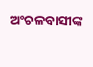ଅଂଚଳବାସୀଙ୍କ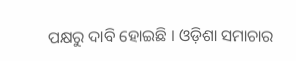ପକ୍ଷରୁ ଦାବି ହୋଇଛି । ଓଡ଼ିଶା ସମାଚାର